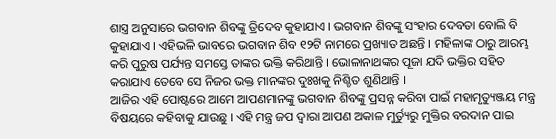ଶାସ୍ତ୍ର ଅନୁସାରେ ଭଗବାନ ଶିବଙ୍କୁ ତ୍ରିଦେବ କୁହାଯାଏ । ଭଗବାନ ଶିବଙ୍କୁ ସଂହାର ଦେବତା ବୋଲି ବି କୁହାଯାଏ । ଏହିଭଳି ଭାବରେ ଭଗବାନ ଶିବ ୧୨ଟି ନାମରେ ପ୍ରଖ୍ୟାତ ଅଛନ୍ତି । ମହିଳାଙ୍କ ଠାରୁ ଆରମ୍ଭ କରି ପୁରୁଷ ପର୍ଯ୍ୟନ୍ତ ସମସ୍ତେ ତାଙ୍କର ଭକ୍ତି କରିଥାନ୍ତି । ଭୋଳାନାଥଙ୍କର ପୂଜା ଯଦି ଭକ୍ତିର ସହିତ କରାଯାଏ ତେବେ ସେ ନିଜର ଭକ୍ତ ମାନଙ୍କର ଦୁଃଖକୁ ନିଶ୍ଚିତ ଶୁଣିଥାନ୍ତି ।
ଆଜିର ଏହି ପୋଷ୍ଟରେ ଆମେ ଆପଣମାନଙ୍କୁ ଭଗବାନ ଶିବଙ୍କୁ ପ୍ରସନ୍ନ କରିବା ପାଇଁ ମହାମୃତ୍ୟୁଞ୍ଜୟ ମନ୍ତ୍ର ବିଷୟରେ କହିବାକୁ ଯାଉଛୁ । ଏହି ମନ୍ତ୍ର ଜପ ଦ୍ଵାରା ଆପଣ ଅକାଳ ମୁର୍ତ୍ୟୁରୁ ମୁକ୍ତିର ବରଦାନ ପାଇ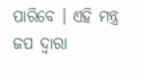ପାରିବେ । ଏହି ମନ୍ତ୍ର ଜପ ଦ୍ଵାରା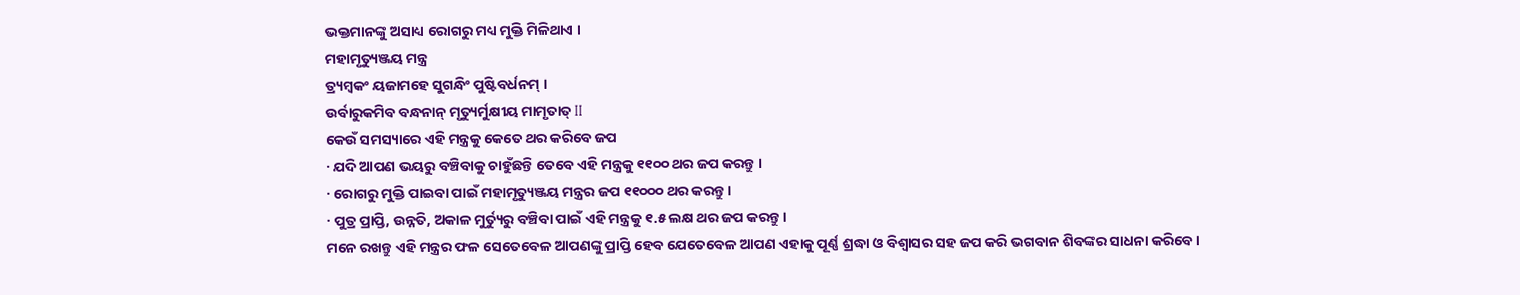ଭକ୍ତମାନଙ୍କୁ ଅସାଧ୍ୟ ରୋଗରୁ ମଧ୍ୟ ମୁକ୍ତି ମିଳିଥାଏ ।
ମହାମୃତ୍ୟୁଞ୍ଜୟ ମନ୍ତ୍ର
ତ୍ର୍ୟମ୍ବକଂ ୟଜାମହେ ସୁଗନ୍ଧିଂ ପୁଷ୍ଟିବର୍ଧନମ୍ ।
ଉର୍ବାରୁକମିବ ବନ୍ଧନାନ୍ ମୃତ୍ୟୁର୍ମୁକ୍ଷୀୟ ମାମୃତାତ୍ II
କେଉଁ ସମସ୍ୟାରେ ଏହି ମନ୍ତ୍ରକୁ କେତେ ଥର କରିବେ ଜପ
· ଯଦି ଆପଣ ଭୟରୁ ବଞ୍ଚିବାକୁ ଚାହୁଁଛନ୍ତି ତେବେ ଏହି ମନ୍ତ୍ରକୁ ୧୧୦୦ ଥର ଜପ କରନ୍ତୁ ।
· ରୋଗରୁ ମୁକ୍ତି ପାଇବା ପାଇଁ ମହାମୃତ୍ୟୁଞ୍ଜୟ ମନ୍ତ୍ରର ଜପ ୧୧୦୦୦ ଥର କରନ୍ତୁ ।
· ପୁତ୍ର ପ୍ରାପ୍ତି, ଉନ୍ନତି, ଅକାଳ ମୁର୍ତ୍ୟୁରୁ ବଞ୍ଚିବା ପାଇଁ ଏହି ମନ୍ତ୍ରକୁ ୧.୫ ଲକ୍ଷ ଥର ଜପ କରନ୍ତୁ ।
ମନେ ରଖନ୍ତୁ ଏହି ମନ୍ତ୍ରର ଫଳ ସେତେବେଳ ଆପଣଙ୍କୁ ପ୍ରାପ୍ତି ହେବ ଯେତେବେଳ ଆପଣ ଏହାକୁ ପୂର୍ଣ୍ଣ ଶ୍ରଦ୍ଧା ଓ ବିଶ୍ୱାସର ସହ ଜପ କରି ଭଗବାନ ଶିବଙ୍କର ସାଧନା କରିବେ ।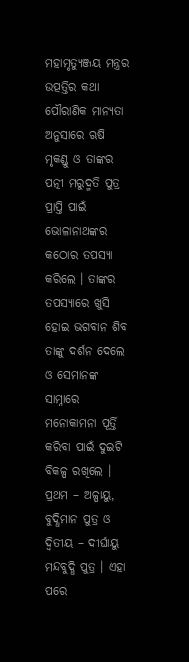ମହାମୃତ୍ୟୁଞ୍ଜୟ ମନ୍ତ୍ରର ଉତ୍ପତ୍ତିର କଥା
ପୌରାଣିକ ମାନ୍ୟତା ଅନୁସାରେ ଋଷି ମୃକଣ୍ଡୁ ଓ ତାଙ୍କର ପତ୍ନୀ ମରୁଦ୍ମତି ପୁତ୍ର ପ୍ରାପ୍ତି ପାଇଁ ଭୋଳାନାଥଙ୍କର କଠୋର ତପସ୍ୟା କରିଲେ । ତାଙ୍କର ତପସ୍ୟାରେ ଖୁସି ହୋଇ ଭଗବାନ ଶିବ ତାଙ୍କୁ ଦର୍ଶନ ଦେଲେ ଓ ସେମାନଙ୍କ ସାମ୍ନାରେ ମନୋକାମନା ପୂର୍ତ୍ତି କରିବା ପାଇଁ ଦୁଇଟି ବିକଳ୍ପ ରଖିଲେ । ପ୍ରଥମ – ଅଳ୍ପାୟୁ, ବୁଦ୍ଧିମାନ ପୁତ୍ର ଓ ଦ୍ଵିତୀୟ – ଦୀର୍ଘାୟୁ ମନ୍ଦବୁଦ୍ଧି ପୁତ୍ର । ଏହା ପରେ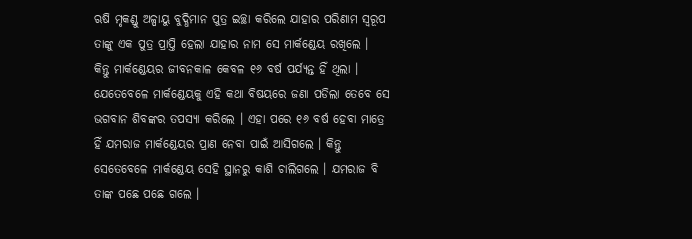ଋଷି ମୃକଣ୍ଡୁ ଅଳ୍ପାୟୁ ବୁଦ୍ଧିମାନ ପୁତ୍ର ଇଚ୍ଛା କରିଲେ ଯାହାର ପରିଣାମ ସ୍ୱରୂପ ତାଙ୍କୁ ଏକ ପୁତ୍ର ପ୍ରାପ୍ତି ହେଲା ଯାହାର ନାମ ସେ ମାର୍କଣ୍ଡେୟ ରଖିଲେ ।
କିନ୍ତୁ ମାର୍କଣ୍ଡେୟର ଜୀବନକାଳ କେବଳ ୧୬ ବର୍ଷ ପର୍ଯ୍ୟନ୍ତ ହିଁ ଥିଲା । ଯେତେବେଳେ ମାର୍କଣ୍ଡେୟକୁ ଏହି କଥା ବିଷୟରେ ଜଣା ପଡିଲା ତେବେ ସେ ଭଗବାନ ଶିବଙ୍କର ତପସ୍ୟା କରିଲେ । ଏହା ପରେ ୧୬ ବର୍ଷ ହେବା ମାତ୍ରେ ହିଁ ଯମରାଜ ମାର୍କଣ୍ଡେୟର ପ୍ରାଣ ନେବା ପାଇଁ ଆସିଗଲେ । କିନ୍ତୁ ସେତେବେଳେ ମାର୍କଣ୍ଡେୟ ସେହି ସ୍ଥାନରୁ କାଶି ଚାଲିଗଲେ । ଯମରାଜ ବି ତାଙ୍କ ପଛେ ପଛେ ଗଲେ ।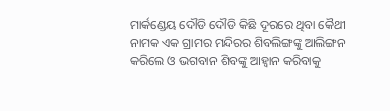ମାର୍କଣ୍ଡେୟ ଦୌଡି ଦୌଡି କିଛି ଦୂରରେ ଥିବା କୈଥୀ ନାମକ ଏକ ଗ୍ରାମର ମନ୍ଦିରର ଶିବଲିଙ୍ଗଙ୍କୁ ଆଲିଙ୍ଗନ କରିଲେ ଓ ଭଗବାନ ଶିବଙ୍କୁ ଆହ୍ଵାନ କରିବାକୁ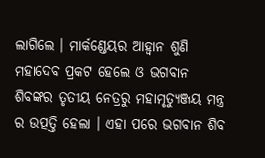ଲାଗିଲେ । ମାର୍କଣ୍ଡେୟର ଆହ୍ଵାନ ଶୁଣି ମହାଦେବ ପ୍ରକଟ ହେଲେ ଓ ଭଗବାନ ଶିବଙ୍କର ତୃତୀୟ ନେତ୍ରରୁ ମହାମୃତ୍ୟୁଞ୍ଜୟ ମନ୍ତ୍ର ର ଉତ୍ପତ୍ତି ହେଲା । ଏହା ପରେ ଭଗବାନ ଶିବ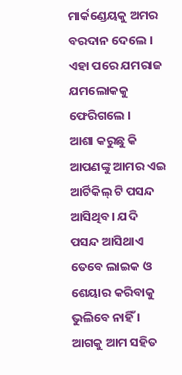ମାର୍କଣ୍ଡେୟକୁ ଅମର ବରଦାନ ଦେଲେ । ଏହା ପରେ ଯମରାଜ ଯମଲୋକକୁ ଫେରିଗଲେ ।
ଆଶା କରୁଛୁ କି ଆପଣଙ୍କୁ ଆମର ଏଇ ଆର୍ଟିକିଲ୍ ଟି ପସନ୍ଦ ଆସିଥିବ। ଯଦି ପସନ୍ଦ ଆସିଥାଏ ତେବେ ଲାଇକ ଓ ଶେୟାର କରିବାକୁ ଭୁଲିବେ ନାହିଁ । ଆଗକୁ ଆମ ସହିତ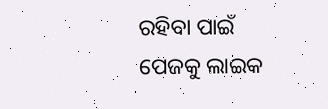ରହିବା ପାଇଁ ପେଜକୁ ଲାଇକ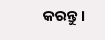କରନ୍ତୁ ।